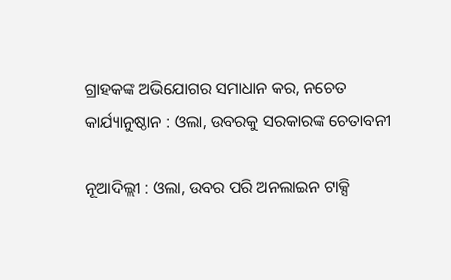ଗ୍ରାହକଙ୍କ ଅଭିଯୋଗର ସମାଧାନ କର, ନଚେତ କାର୍ଯ୍ୟାନୁଷ୍ଠାନ : ଓଲା, ଉବରକୁ ସରକାରଙ୍କ ଚେତାବନୀ

ନୂଆଦିଲ୍ଲୀ : ଓଲା, ଉବର ପରି ଅନଲାଇନ ଟାକ୍ସି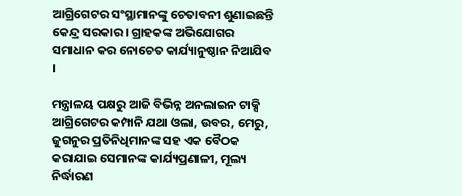ଆଗ୍ରିଗେଟର ସଂସ୍ଥାମାନଙ୍କୁ ଚେତାବନୀ ଶୁଣାଇଛନ୍ତି କେନ୍ଦ୍ର ସରକାର । ଗ୍ରାହକଙ୍କ ଅଭିଯୋଗର ସମାଧାନ କର ନୋଚେତ କାର୍ଯ୍ୟାନୁଷ୍ଠାନ ନିଆଯିବ ।

ମନ୍ତ୍ରାଳୟ ପକ୍ଷରୁ ଆଜି ବିଭିନ୍ନ ଅନଲାଇନ ଟାକ୍ସି ଆଗ୍ରିଗେଟର କମ୍ପାନି ଯଥା ଓଲା, ଉବର, ମେରୁ, ଜୁଗନୁର ପ୍ରତିନିଧିମାନଙ୍କ ସହ ଏକ ବୈଠକ କରାଯାଇ ସେମାନଙ୍କ କାର୍ଯ୍ୟପ୍ରଣାଳୀ, ମୂଲ୍ୟ ନିର୍ଦ୍ଧାରଣ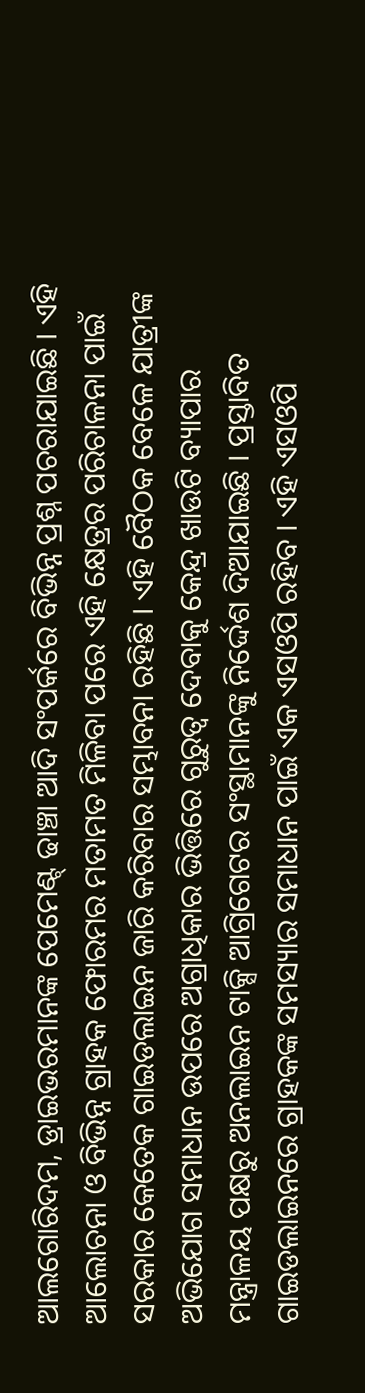ଆଲଗୋରିଦମ, ଡ୍ରାଇଭରମାନଙ୍କ ପେମେଣ୍ଟ୍ ଢାଞ୍ଚା ଆଦି ସଂପର୍କରେ ବିଭିନ୍ନ ପ୍ରଶ୍ନ ପଚରାଯାଇଛି । ଏହି ଆଲୋଚନା ଓ ବିଭିନ୍ନ ଗ୍ରାହକ ଫୋରମର ମତାମତ ମିଳିବା ପରେ ଏହି କ୍ଷେତ୍ରର ପରିଚାଳନା ପାଇଁ ସରକାର କେତେକ ଗାଇଡଲାଇନ ଜାରି କରିବାର ସମ୍ଭାବନା ରହିଛି । ଏହି ବୈଠକ ବେଳେ ଯାତ୍ରୀଙ୍କ ଅଭିଯୋଗ ସମାଧାନ ଉପରେ ଅଗ୍ରାଧିକାର ଭିତ୍ତିରେ ଗୁରୁତ୍ବ ଦେବାକୁ କେନ୍ଦ୍ର ଖାଉଟି ବ୍ୟାପାର ମନ୍ତ୍ରାଳୟ ପକ୍ଷରୁ ଅନଲାଇନ ଟାକ୍ସି ଆଗ୍ରିଗେଟର ସଂସ୍ଥାମାନଙ୍କୁ ନିର୍ଦ୍ଦେଶ ଦିଆଯାଇଛି । ପ୍ରସ୍ତାବିତ ଗାଇଡଲାଇନରେ ଗ୍ରାହକଙ୍କ ସମସ୍ୟାର ସମାଧାନ ପାଇଁ ଏକ ଏସଓପି ରହିବ । ଏହି ଏସଓପି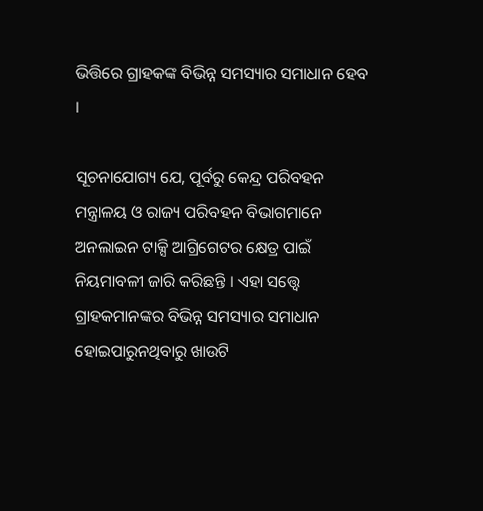ଭିତ୍ତିରେ ଗ୍ରାହକଙ୍କ ବିଭିନ୍ନ ସମସ୍ୟାର ସମାଧାନ ହେବ ।

ସୂଚନାଯୋଗ୍ୟ ଯେ, ପୂର୍ବରୁ କେନ୍ଦ୍ର ପରିବହନ ମନ୍ତ୍ରାଳୟ ଓ ରାଜ୍ୟ ପରିବହନ ବିଭାଗମାନେ ଅନଲାଇନ ଟାକ୍ସି ଆଗ୍ରିଗେଟର କ୍ଷେତ୍ର ପାଇଁ ନିୟମାବଳୀ ଜାରି କରିଛନ୍ତି । ଏହା ସତ୍ତ୍ବେ ଗ୍ରାହକମାନଙ୍କର ବିଭିନ୍ନ ସମସ୍ୟାର ସମାଧାନ ହୋଇପାରୁନଥିବାରୁ ଖାଉଟି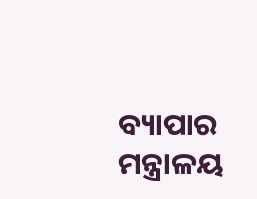ବ୍ୟାପାର ମନ୍ତ୍ରାଳୟ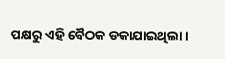ପକ୍ଷରୁ ଏହି ବୈଠକ ଡକାଯାଇଥିଲା ।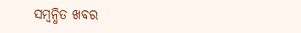ସମ୍ବନ୍ଧିତ ଖବର